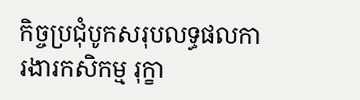កិច្ចប្រជុំបូកសរុបលទ្ធផលការងារកសិកម្ម រុក្ខា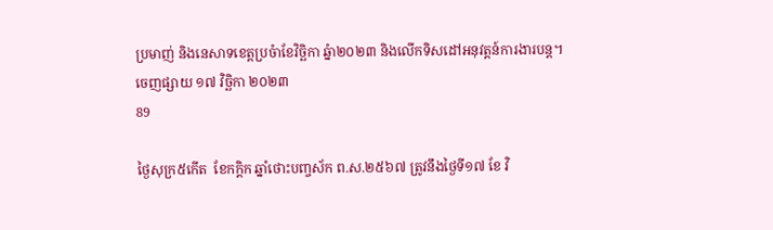ប្រមាញ់ និងនេសាទខេត្តប្រចំាខែវិច្ឆិកា ឆ្នំា២០២៣ និងលើកទិសដៅអនុវត្តន៍ការងារបន្ត។
ចេញផ្សាយ ១៧ វិច្ឆិកា ២០២៣
89

ថ្ងៃសុក្រ៥កើត  ខែកក្ដិក ឆ្នាំថោះបញ្ចស័ក ព.ស.២៥៦៧ ត្រូវនឹងថ្ងៃទី១៧ ខែ វិ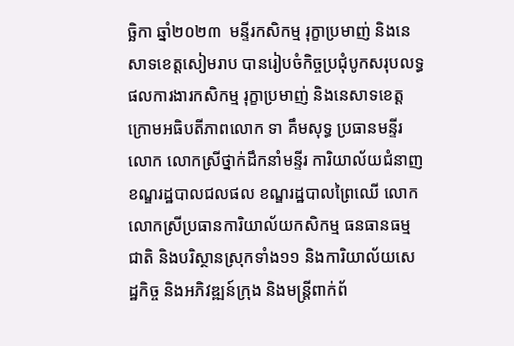ច្ឆិកា ឆ្នាំ២០២៣  មន្ទីរកសិកម្ម រុក្ខាប្រមាញ់ និងនេសាទខេត្តសៀមរាប បានរៀបចំកិច្ចប្រជុំបូកសរុបលទ្ធផលការងារកសិកម្ម រុក្ខាប្រមាញ់ និងនេសាទខេត្ត ក្រោមអធិបតីភាពលោក ទា គឹមសុទ្ធ ប្រធានមន្ទីរ លោក លោកស្រីថ្នាក់ដឹកនាំមន្ទីរ ការិយាល័យជំនាញ ខណ្ឌរដ្ឋបាលជលផល ខណ្ឌរដ្ឋបាលព្រៃឈើ លោក លោកស្រីប្រធានការិយាល័យកសិកម្ម ធនធានធម្មជាតិ និងបរិស្ថានស្រុកទាំង១១ និងការិយាល័យសេដ្ឋកិច្ច និងអភិវឌ្ឍន៍ក្រុង និងមន្ត្រីពាក់ព័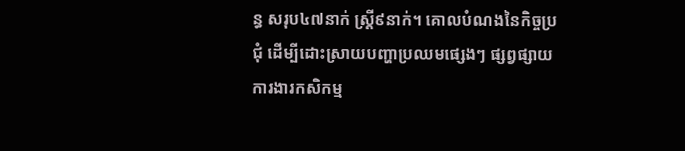ន្ធ សរុប៤៧នាក់ ស្រ្តី៩នាក់។ គោលបំណងនៃកិច្ចប្រជុំ ដើម្បីដោះស្រាយបញ្ហាប្រឈមផ្សេងៗ ផ្សព្វផ្សាយការងារកសិកម្ម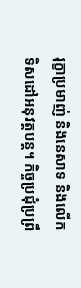រុក្ខាប្រមាញ់ និងនេសាទ និងលើកទិសដៅអនុវត្តបន្ត។ កិច្ចប្រជុំប្រព្រឹ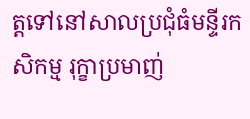ត្តទៅនៅសាលប្រជុំធំមន្ទីរកសិកម្ម រុក្ខាប្រមាញ់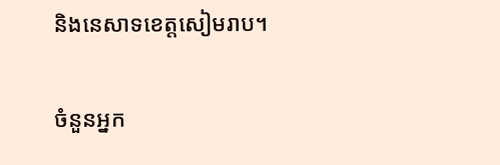និងនេសាទខេត្តសៀមរាប។

ចំនួនអ្នក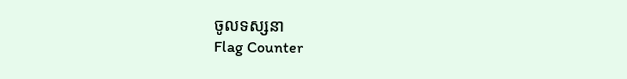ចូលទស្សនា
Flag Counter